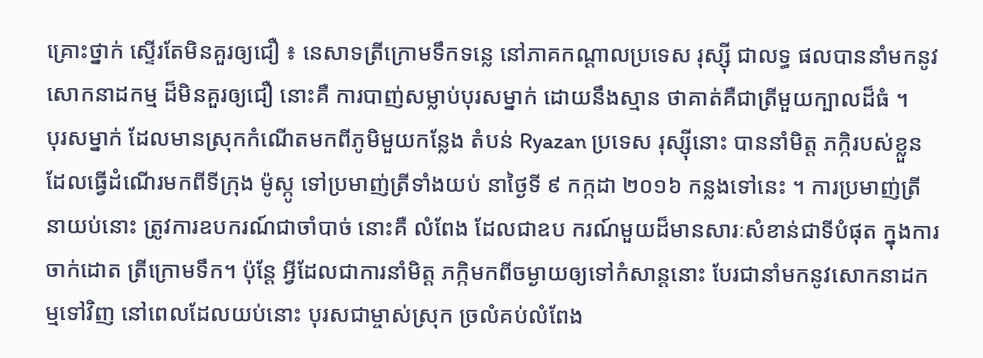គ្រោះថ្នាក់ ស្ទើរតែមិនគួរឲ្យជឿ ៖ នេសាទត្រីក្រោមទឹកទន្លេ នៅភាគកណ្តាលប្រទេស រុស្ស៊ី ជាលទ្ធ ផលបាននាំមកនូវសោកនាដកម្ម ដ៏មិនគួរឲ្យជឿ នោះគឺ ការបាញ់សម្លាប់បុរសម្នាក់ ដោយនឹងស្មាន ថាគាត់គឺជាត្រីមួយក្បាលដ៏ធំ ។
បុរសម្នាក់ ដែលមានស្រុកកំណើតមកពីភូមិមួយកន្លែង តំបន់ Ryazan ប្រទេស រុស្ស៊ីនោះ បាននាំមិត្ត ភក្កិរបស់ខ្លួនដែលធ្វើដំណើរមកពីទីក្រុង ម៉ូស្កូ ទៅប្រមាញ់ត្រីទាំងយប់ នាថ្ងៃទី ៩ កក្កដា ២០១៦ កន្លងទៅនេះ ។ ការប្រមាញ់ត្រីនាយប់នោះ ត្រូវការឧបករណ៍ជាចាំបាច់ នោះគឺ លំពែង ដែលជាឧប ករណ៍មួយដ៏មានសារៈសំខាន់ជាទីបំផុត ក្នុងការចាក់ដោត ត្រីក្រោមទឹក។ ប៉ុន្តែ អ្វីដែលជាការនាំមិត្ត ភក្កិមកពីចម្ងាយឲ្យទៅកំសាន្តនោះ បែរជានាំមកនូវសោកនាដកម្មទៅវិញ នៅពេលដែលយប់នោះ បុរសជាម្ចាស់ស្រុក ច្រលំគប់លំពែង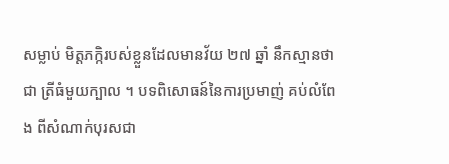សម្លាប់ មិត្តភក្កិរបស់ខ្លួនដែលមានវ័យ ២៧ ឆ្នាំ នឹកស្មានថា ជា ត្រីធំមួយក្បាល ។ បទពិសោធន៍នៃការប្រមាញ់ គប់លំពែង ពីសំណាក់បុរសជា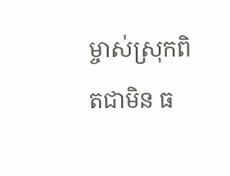ម្ចាស់ស្រុកពិតជាមិន ធ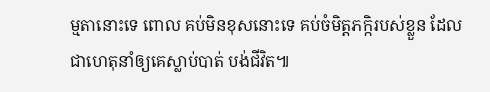ម្មតានោះទេ ពោល គប់មិនខុសនោះទេ គប់ចំមិត្តភក្កិរបស់ខ្លួន ដែលជាហេតុនាំឲ្យគេស្លាប់បាត់ បង់ជីវិត៕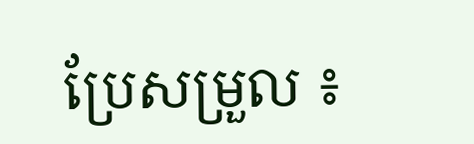ប្រែសម្រួល ៖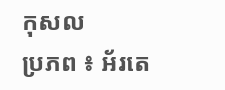កុសល
ប្រភព ៖ អ័រតេ